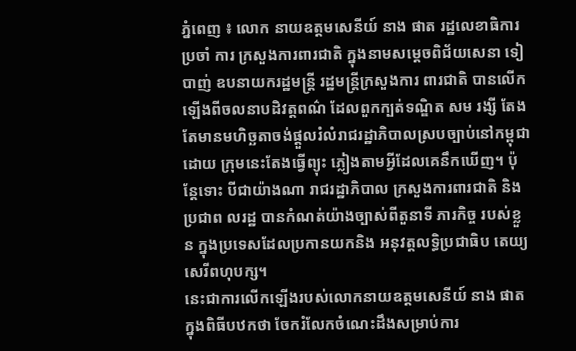ភ្នំពេញ ៖ លោក នាយឧត្តមសេនីយ៍ នាង ផាត រដ្ឋលេខាធិការ ប្រចាំ ការ ក្រសួងការពារជាតិ ក្នុងនាមសម្តេចពិជ័យសេនា ទៀ បាញ់ ឧបនាយករដ្ឋមន្ត្រី រដ្ឋមន្ត្រីក្រសួងការ ពារជាតិ បានលេីកឡេីងពីចលនាបដិវត្តពណ៌ ដែលពួកក្បត់ទណ្ឌិត សម រង្សី តែងតែមានមហិច្ឆតាចង់ផ្តួលរំលំរាជរដ្ឋាភិបាលស្របច្បាប់នៅកម្ពុជា ដោយ ក្រុមនេះតែងធ្វេីព្យុះ ភ្លៀងតាមអ្វីដែលគេនឹកឃេីញ។ ប៉ុន្តែទោះ បីជាយ៉ាងណា រាជរដ្ឋាភិបាល ក្រសួងការពារជាតិ និងប្រជាព លរដ្ឋ បានកំណត់យ៉ាងច្បាស់ពីតួនាទី ភារកិច្ច របស់ខ្លួន ក្នុងប្រទេសដែលប្រកានយកនិង អនុវត្តលទ្ធិប្រជាធិប តេយ្យ សេរីពហុបក្ស។
នេះជាការលេីកឡេីងរបស់លោកនាយឧត្តមសេនីយ៍ នាង ផាតក្នុងពិធីបឋកថា ចែករំលែកចំណេះដឹងសម្រាប់ការ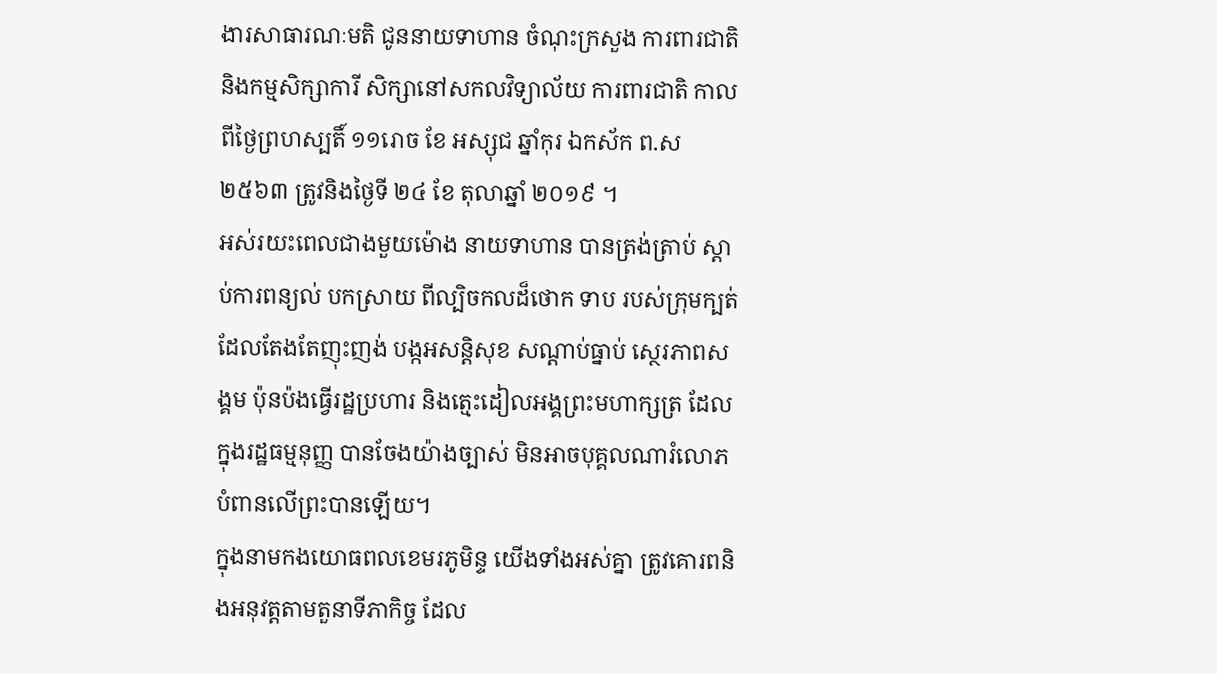ងារសាធារណៈមតិ ជូននាយទាហាន ចំណុះក្រសួង ការពារជាតិនិងកម្មសិក្សាការី សិក្សានៅសកលវិទ្យាល័យ ការពារជាតិ កាលពីថ្ងៃព្រហស្បតិ៍ ១១រោច ខែ អស្សុជ ឆ្នាំកុរ ឯកស័ក ព.ស ២៥៦៣ ត្រូវនិងថ្ងៃទី ២៤ ខែ តុលាឆ្នាំ ២០១៩ ។
អស់រយះពេលជាងមួយម៉ោង នាយទាហាន បានត្រង់ត្រាប់ ស្តាប់ការពន្យល់ បកស្រាយ ពីល្បិចកលដ៏ថោក ទាប របស់ក្រុមក្បត់ដែលតែងតែញុះញង់ បង្កអសន្តិសុខ សណ្តាប់ធ្នាប់ ស្ថេរភាពសង្គម ប៉ុនប៉ងធ្វេីរដ្ឋប្រហារ និងត្មេះដៀលអង្គព្រះមហាក្សត្រ ដែលក្នុងរដ្ឋធម្មនុញ្ញ បានចែងយ៉ាងច្បាស់ មិនអាចបុគ្គលណារំលោភបំពានលេីព្រះបានឡេីយ។
ក្នុងនាមកងយោធពលខេមរភូមិន្ទ យេីងទាំងអស់គ្នា ត្រូវគោរពនិងអនុវត្តតាមតួនាទីភាកិច្ច ដែល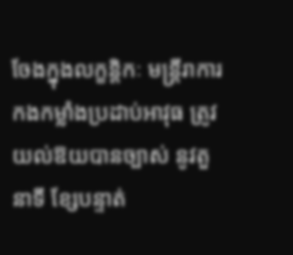ចែងក្នុងលក្ខន្តិកៈ មន្ត្រីរាការ កងកម្លាំងប្រដាប់អាវុធ ត្រូវយល់ឱយបានច្បាស់ នូវតួនាទី ខ្សែបន្ទាត់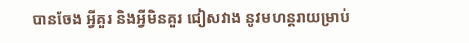បានចែង អ្វីគួរ និងអ្វីមិនគួរ ជៀសវាង នូវមហន្តរាយម្រាប់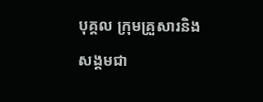បុគ្គល ក្រុមគ្រួសារនិងសង្គមជា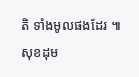តិ ទាំងមូលផងដែរ ៕សុខដុម